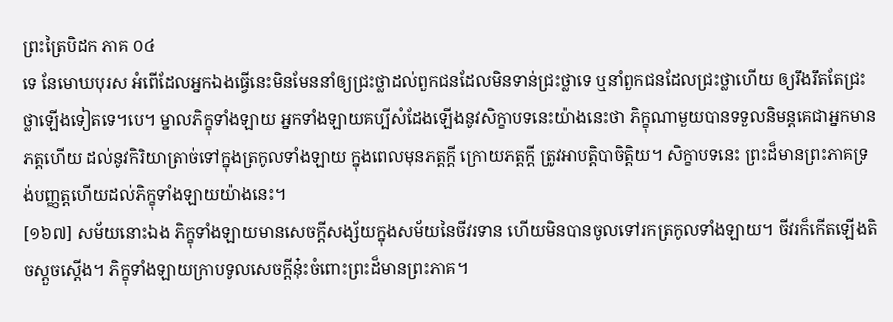ព្រះត្រៃបិដក ភាគ ០៤
ទេ នែមោឃបុរស អំពើដែលអ្នកឯងធ្វើនេះមិនមែននាំឲ្យជ្រះថ្លាដល់ពួកជនដែលមិនទាន់ជ្រះថ្លាទេ ឬនាំពួកជនដែលជ្រះថ្លាហើយ ឲ្យរឹងរឹតតែជ្រះថ្លាឡើងទៀតទេ។បេ។ ម្នាលភិក្ខុទាំងឡាយ អ្នកទាំងឡាយគប្បីសំដែងឡើងនូវសិក្ខាបទនេះយ៉ាងនេះថា ភិក្ខុណាមួយបានទទួលនិមន្តគេជាអ្នកមានភត្តហើយ ដល់នូវកិរិយាត្រាច់ទៅក្នុងត្រកូលទាំងឡាយ ក្នុងពេលមុនភត្តក្តី ក្រោយភត្តក្តី ត្រូវអាបត្តិបាចិត្តិយ។ សិក្ខាបទនេះ ព្រះដ៏មានព្រះភាគទ្រង់បញ្ញត្តហើយដល់ភិក្ខុទាំងឡាយយ៉ាងនេះ។
[១៦៧] សម័យនោះឯង ភិក្ខុទាំងឡាយមានសេចក្តីសង្ស័យក្នុងសម័យនៃចីវរទាន ហើយមិនបានចូលទៅរកត្រកូលទាំងឡាយ។ ចីវរក៏កើតឡើងតិចស្តួចស្តើង។ ភិក្ខុទាំងឡាយក្រាបទូលសេចក្តីនុ៎ះចំពោះព្រះដ៏មានព្រះភាគ។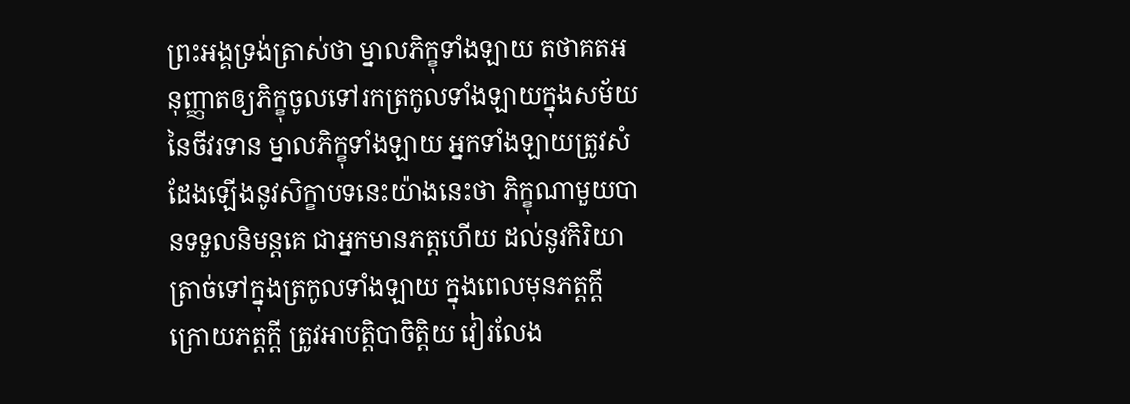ព្រះអង្គទ្រង់ត្រាស់ថា ម្នាលភិក្ខុទាំងឡាយ តថាគតអនុញ្ញាតឲ្យភិក្ខុចូលទៅរកត្រកូលទាំងឡាយក្នុងសម័យនៃចីវរទាន ម្នាលភិក្ខុទាំងឡាយ អ្នកទាំងឡាយត្រូវសំដែងឡើងនូវសិក្ខាបទនេះយ៉ាងនេះថា ភិក្ខុណាមួយបានទទួលនិមន្តគេ ជាអ្នកមានភត្តហើយ ដល់នូវកិរិយាត្រាច់ទៅក្នុងត្រកូលទាំងឡាយ ក្នុងពេលមុនភត្តក្តី ក្រោយភត្តក្តី ត្រូវអាបត្តិបាចិត្តិយ វៀរលែង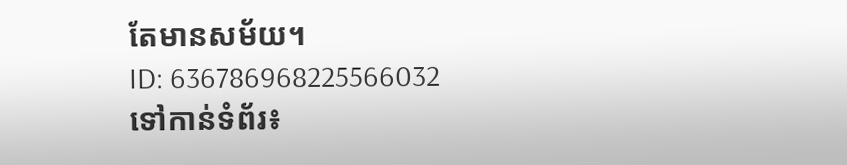តែមានសម័យ។
ID: 636786968225566032
ទៅកាន់ទំព័រ៖